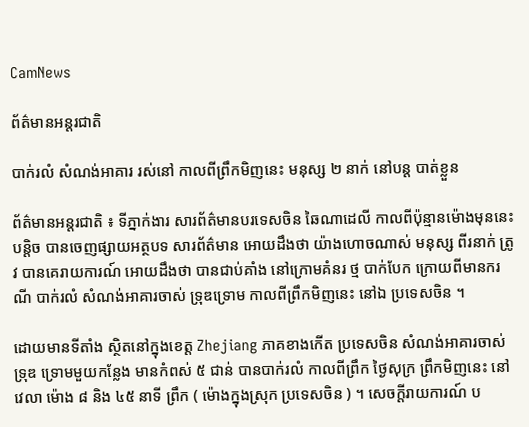CamNews

ព័ត៌មានអន្តរជាតិ

បាក់រលំ សំណង់អាគារ រស់នៅ កាលពីព្រឹកមិញនេះ មនុស្ស ២ នាក់ នៅបន្ត បាត់ខ្លួន

ព័ត៌មានអន្តរជាតិ ៖ ទីភ្នាក់ងារ សារព័ត៌មានបរទេសចិន ឆៃណាដេលី កាលពីប៉ុន្មានម៉ោងមុននេះ បន្តិច បានចេញផ្សាយអត្ថបទ សារព័ត៌មាន អោយដឹងថា យ៉ាងហោចណាស់ មនុស្ស ពីរនាក់ ត្រូវ បានគេរាយការណ៍ អោយដឹងថា បានជាប់គាំង នៅក្រោមគំនរ ថ្ម បាក់បែក ក្រោយពីមានករណី បាក់រលំ សំណង់អាគារចាស់ ទ្រុឌទ្រោម កាលពីព្រឹកមិញនេះ នៅឯ ប្រទេសចិន ។

ដោយមានទីតាំង ស្ថិតនៅក្នុងខេត្ត Zhejiang ភាគខាងកើត ប្រទេសចិន សំណង់អាគារចាស់ទ្រុឌ ទ្រោមមួយកន្លែង មានកំពស់ ៥ ជាន់ បានបាក់រលំ កាលពីព្រឹក ថ្ងៃសុក្រ ព្រឹកមិញនេះ នៅវេលា ម៉ោង ៨ និង ៤៥ នាទី ព្រឹក ( ម៉ោងក្នុងស្រុក ប្រទេសចិន ) ។ សេចក្តីរាយការណ៍ ប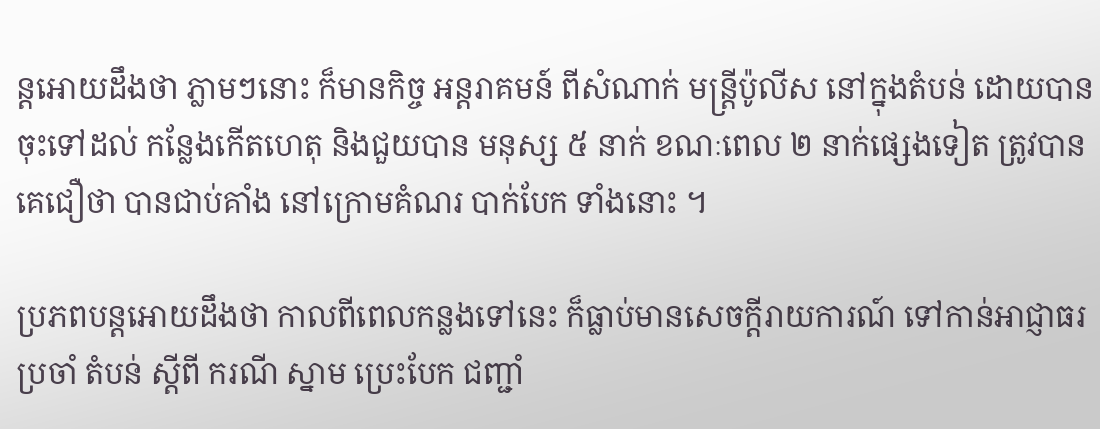ន្តអោយដឹងថា ភ្លាមៗនោះ ក៏មានកិច្ច អន្តរាគមន៍ ពីសំណាក់ មន្រ្តីប៉ូលីស នៅក្នុងតំបន់ ដោយបានចុះទៅដល់ កន្លែងកើតហេតុ និងជួយបាន មនុស្ស ៥ នាក់ ខណៈពេល ២ នាក់ផ្សេងទៀត ត្រូវបានគេជឿថា បានជាប់គាំង នៅក្រោមគំណរ បាក់បែក ទាំងនោះ ។

ប្រភពបន្តអោយដឹងថា កាលពីពេលកន្លងទៅនេះ ក៏ធ្លាប់មានសេចក្តីរាយការណ៍ ទៅកាន់អាជ្ញាធរ ប្រចាំ តំបន់ ស្តីពី ករណី ស្នាម ប្រេះបែក ជញ្ជាំ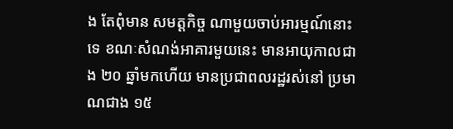ង តែពុំមាន សមត្តកិច្ច ណាមួយចាប់អារម្មណ៍នោះ ទេ ខណៈសំណង់អាគារមួយនេះ មានអាយុកាលជាង ២០ ឆ្នាំមកហើយ មានប្រជាពលរដ្ឋរស់នៅ ប្រមាណជាង ១៥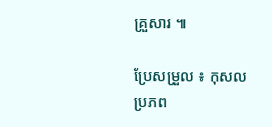គ្រួសារ ៕

ប្រែសម្រួល ៖ កុសល
ប្រភព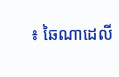៖ ឆៃណាដេលី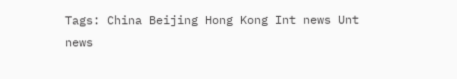Tags: China Beijing Hong Kong Int news Unt news